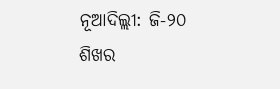ନୂଆଦିଲ୍ଲୀ: ଜି-୨୦ ଶିଖର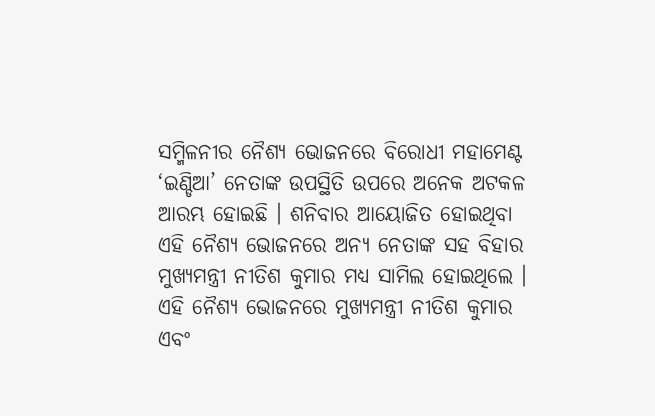ସମ୍ମିଳନୀର ନୈଶ୍ୟ ଭୋଜନରେ ବିରୋଧୀ ମହାମେଣ୍ଟ ‘ଇଣ୍ଡିଆ’ ନେତାଙ୍କ ଉପସ୍ଥିତି ଉପରେ ଅନେକ ଅଟକଳ ଆରମ୍ଭ ହୋଇଛି । ଶନିବାର ଆୟୋଜିତ ହୋଇଥିବା ଏହି ନୈଶ୍ୟ ଭୋଜନରେ ଅନ୍ୟ ନେତାଙ୍କ ସହ ବିହାର ମୁଖ୍ୟମନ୍ତ୍ରୀ ନୀତିଶ କୁମାର ମଧ୍ୟ ସାମିଲ ହୋଇଥିଲେ ।
ଏହି ନୈଶ୍ୟ ଭୋଜନରେ ମୁଖ୍ୟମନ୍ତ୍ରୀ ନୀତିଶ କୁମାର ଏବଂ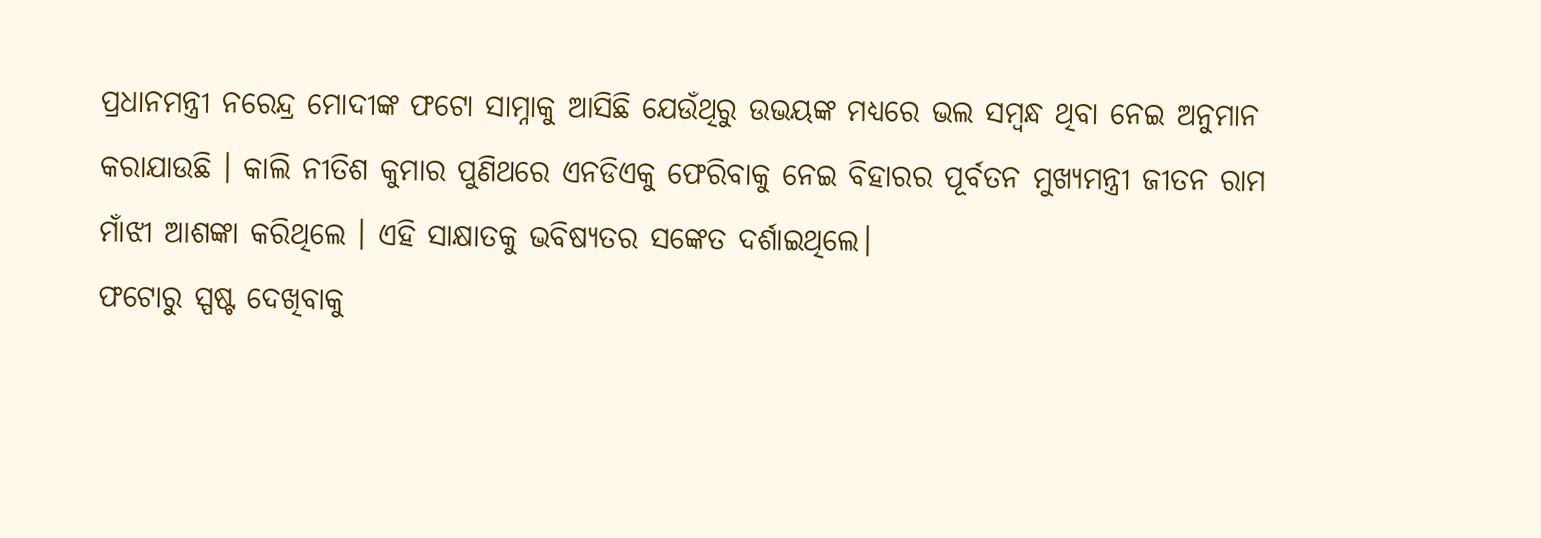ପ୍ରଧାନମନ୍ତ୍ରୀ ନରେନ୍ଦ୍ର ମୋଦୀଙ୍କ ଫଟୋ ସାମ୍ନାକୁ ଆସିଛି ଯେଉଁଥିରୁ ଉଭୟଙ୍କ ମଧ୍ୟରେ ଭଲ ସମ୍ବନ୍ଧ ଥିବା ନେଇ ଅନୁମାନ କରାଯାଉଛି । କାଲି ନୀତିଶ କୁମାର ପୁଣିଥରେ ଏନଡିଏକୁ ଫେରିବାକୁ ନେଇ ବିହାରର ପୂର୍ବତନ ମୁଖ୍ୟମନ୍ତ୍ରୀ ଜୀତନ ରାମ ମାଁଝୀ ଆଶଙ୍କା କରିଥିଲେ । ଏହି ସାକ୍ଷାତକୁ ଭବିଷ୍ୟତର ସଙ୍କେତ ଦର୍ଶାଇଥିଲେ।
ଫଟୋରୁ ସ୍ପଷ୍ଟ ଦେଖିବାକୁ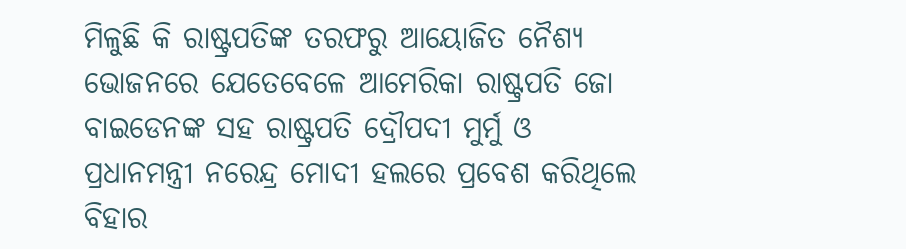ମିଳୁଛି କି ରାଷ୍ଟ୍ରପତିଙ୍କ ତରଫରୁ ଆୟୋଜିତ ନୈଶ୍ୟ ଭୋଜନରେ ଯେତେବେଳେ ଆମେରିକା ରାଷ୍ଟ୍ରପତି ଜୋ ବାଇଡେନଙ୍କ ସହ ରାଷ୍ଟ୍ରପତି ଦ୍ରୌପଦୀ ମୁର୍ମୁ ଓ ପ୍ରଧାନମନ୍ତ୍ରୀ ନରେନ୍ଦ୍ର ମୋଦୀ ହଲରେ ପ୍ରବେଶ କରିଥିଲେ ବିହାର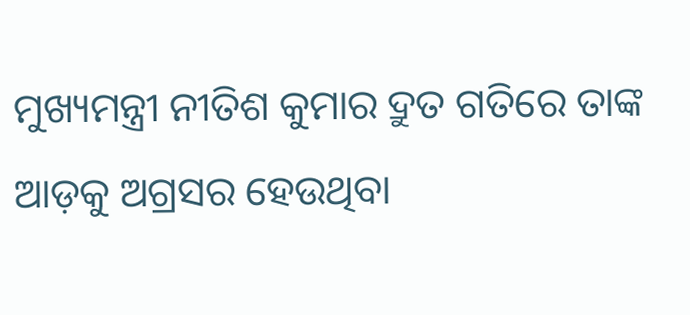ମୁଖ୍ୟମନ୍ତ୍ରୀ ନୀତିଶ କୁମାର ଦ୍ରୁତ ଗତିରେ ତାଙ୍କ ଆଡ଼କୁ ଅଗ୍ରସର ହେଉଥିବା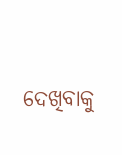ଦେଖିବାକୁ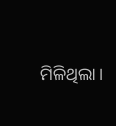ମିଳିଥିଲା ।